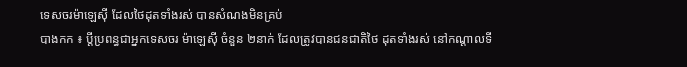ទេសចរម៉ាឡេស៊ី ដែលថៃដុតទាំងរស់ បានសំណងមិនគ្រប់
បាងកក ៖ ប្តីប្រពន្ធជាអ្នកទេសចរ ម៉ាឡេស៊ី ចំនួន ២នាក់ ដែលត្រូវបានជនជាតិថៃ ដុតទាំងរស់ នៅកណ្តាលទី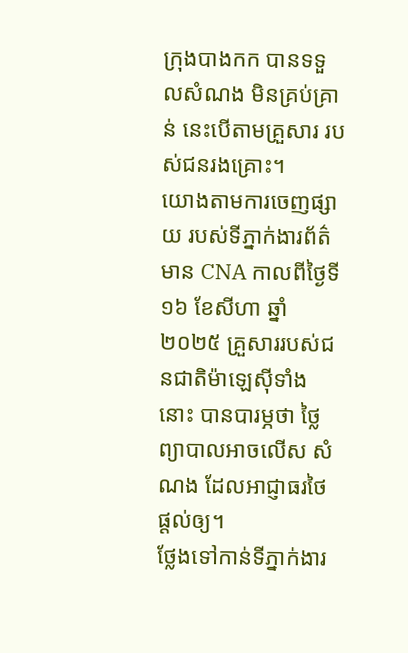ក្រុងបាងកក បានទទួលសំណង មិនគ្រប់គ្រាន់ នេះបើតាមគ្រួសារ របស់ជនរងគ្រោះ។
យោងតាមការចេញផ្សាយ របស់ទីភ្នាក់ងារព័ត៌មាន CNA កាលពីថ្ងៃទី១៦ ខែសីហា ឆ្នាំ២០២៥ គ្រួសាររបស់ជនជាតិម៉ាឡេស៊ីទាំងនោះ បានបារម្ភថា ថ្លៃព្យាបាលអាចលើស សំណង ដែលអាជ្ញាធរថៃ ផ្តល់ឲ្យ។
ថ្លែងទៅកាន់ទីភ្នាក់ងារ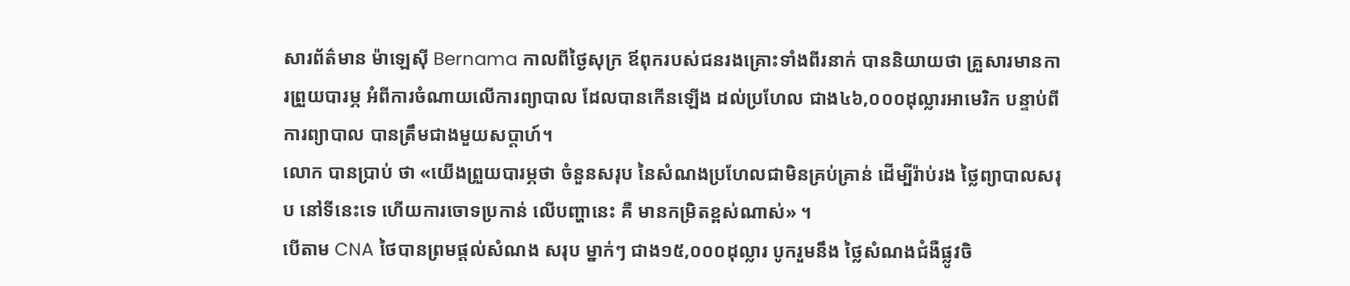សារព័ត៌មាន ម៉ាឡេស៊ី Bernama កាលពីថ្ងៃសុក្រ ឪពុករបស់ជនរងគ្រោះទាំងពីរនាក់ បាននិយាយថា គ្រួសារមានការព្រួយបារម្ភ អំពីការចំណាយលើការព្យាបាល ដែលបានកើនឡើង ដល់ប្រហែល ជាង៤៦,០០០ដុល្លារអាមេរិក បន្ទាប់ពីការព្យាបាល បានត្រឹមជាងមួយសប្តាហ៍។
លោក បានប្រាប់ ថា «យើងព្រួយបារម្ភថា ចំនួនសរុប នៃសំណងប្រហែលជាមិនគ្រប់គ្រាន់ ដើម្បីរ៉ាប់រង ថ្លៃព្យាបាលសរុប នៅទីនេះទេ ហើយការចោទប្រកាន់ លើបញ្ហានេះ គឺ មានកម្រិតខ្ពស់ណាស់» ។
បើតាម CNA ថៃបានព្រមផ្តល់សំណង សរុប ម្នាក់ៗ ជាង១៥,០០០ដុល្លារ បូករួមនឹង ថ្លៃសំណងជំងឺផ្លូវចិ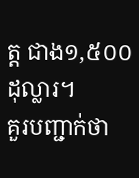ត្ត ជាង១,៥០០ដុល្លារ។
គួរបញ្ជាក់ថា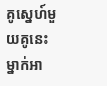គូស្នេហ៍មួយគូនេះ ម្នាក់អា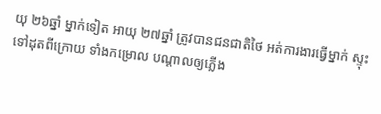យុ ២៦ឆ្នាំ ម្នាក់ទៀត អាយុ ២៧ឆ្នាំ ត្រូវបានជនជាតិថៃ អត់ការងារធ្វើម្នាក់ ស្ទុះទៅដុតពីក្រោយ ទាំងកម្រោល បណ្តាលឲ្យភ្លើង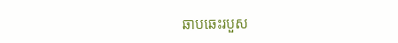ឆាបឆេះរបួស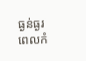ធ្ងន់ធ្ងរ ពេលកំ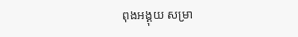ពុងអង្គុយ សម្រា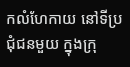កលំហែកាយ នៅទីប្រជុំជនមួយ ក្នុងក្រុ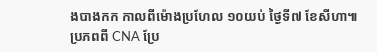ងបាងកក កាលពីម៉ោងប្រហែល ១០យប់ ថ្ងៃទី៧ ខែសីហា៕
ប្រភពពី CNA ប្រែ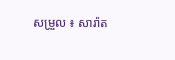សម្រួល ៖ សារ៉ាត